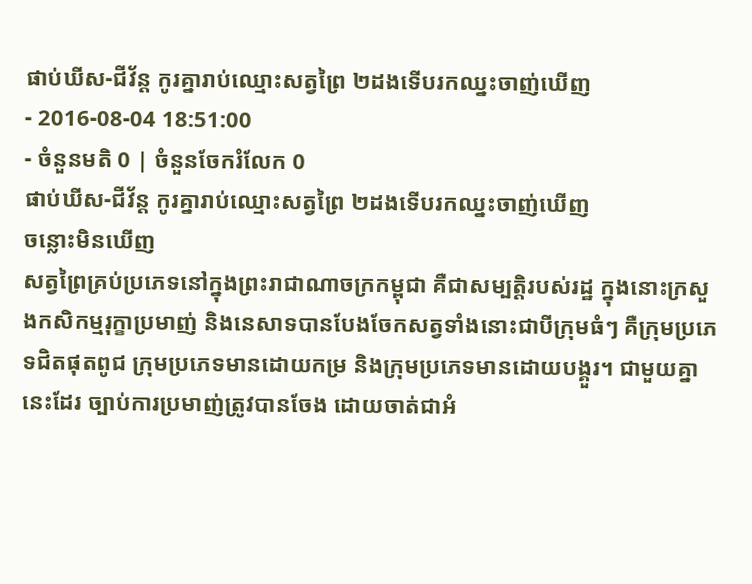ផាប់ឃីស-ជីវ័ន្ត កូរគ្នារាប់ឈ្មោះសត្វព្រៃ ២ដងទើបរកឈ្នះចាញ់ឃើញ
- 2016-08-04 18:51:00
- ចំនួនមតិ 0 | ចំនួនចែករំលែក 0
ផាប់ឃីស-ជីវ័ន្ត កូរគ្នារាប់ឈ្មោះសត្វព្រៃ ២ដងទើបរកឈ្នះចាញ់ឃើញ
ចន្លោះមិនឃើញ
សត្វព្រៃគ្រប់ប្រភេទនៅក្នុងព្រះរាជាណាចក្រកម្ពុជា គឺជាសម្បត្តិរបស់រដ្ឋ ក្នុងនោះក្រសួងកសិកម្មរុក្ខាប្រមាញ់ និងនេសាទបានបែងចែកសត្វទាំងនោះជាបីក្រុមធំៗ គឺក្រុមប្រភេទជិតផុតពូជ ក្រុមប្រភេទមានដោយកម្រ និងក្រុមប្រភេទមានដោយបង្គួរ។ ជាមួយគ្នានេះដែរ ច្បាប់ការប្រមាញ់ត្រូវបានចែង ដោយចាត់ជាអំ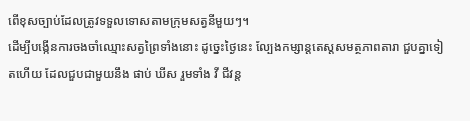ពើខុសច្បាប់ដែលត្រូវទទួលទោសតាមក្រុមសត្វនីមួយៗ។
ដើម្បីបង្កើនការចងចាំឈ្មោះសត្វព្រៃទាំងនោះ ដូច្នេះថ្ងៃនេះ ល្បែងកម្សាន្តតេស្តសមត្ថភាពតារា ជួបគ្នាទៀតហើយ ដែលជួបជាមួយនឹង ផាប់ ឃីស រួមទាំង វី ជីវន្ត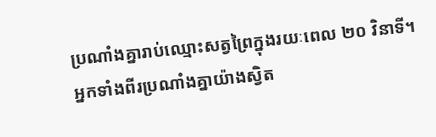ប្រណាំងគ្នារាប់ឈ្មោះសត្វព្រៃក្នុងរយៈពេល ២០ វិនាទី។ អ្នកទាំងពីរប្រណាំងគ្នាយ៉ាងស្វិត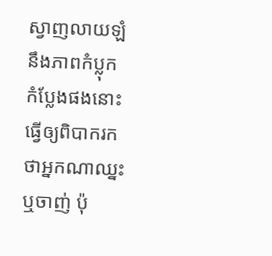ស្វាញលាយឡំនឹងភាពកំប្លុកកំប្លែងផងនោះ ធ្វើឲ្យពិបាករកថាអ្នកណាឈ្នះ ឬចាញ់ ប៉ុ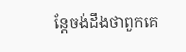ន្តែចង់ដឹងថាពួកគេ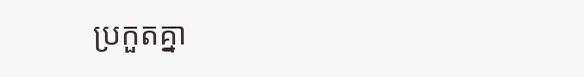ប្រកួតគ្នា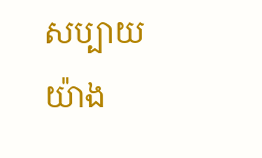សប្បាយយ៉ាង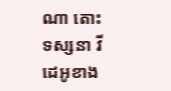ណា តោះទស្សនា វីដេអូខាង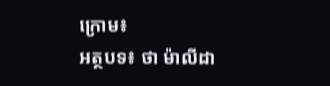ក្រោម៖
អត្ថបទ៖ ថា ម៉ាលីដា